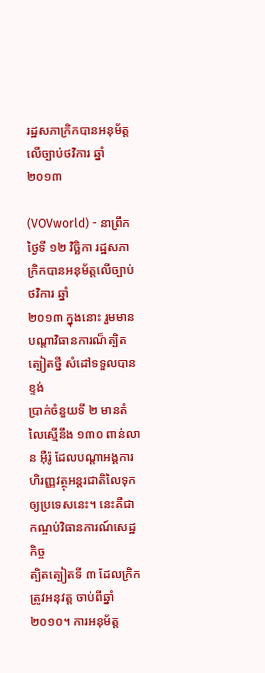រដ្ឋសភាក្រិកបានអនុម័ត្តលើច្បាប់ថវិការ ឆ្នាំ ២០១៣

(VOVworld) - នាព្រឹកថ្ងៃទី ១២ វិច្ឆិកា រដ្ឋសភាក្រិកបានអនុម័ត្តលើច្បាប់ថវិការ ឆ្នាំ
២០១៣ ក្នុងនោះ រួមមានបណ្ដាវិធានការណ៏ត្បិតត្បៀតថ្នី សំដៅទទួលបានខ្ទង់
ប្រាក់ចំនួយទី ២ មានតំលៃស្មើនឹង ១៣០ ពាន់លាន អ៊ឺរ៉ូ ដែលបណ្ដាអង្គការ
ហិរញ្ញវត្ថុអន្តរជាតិលៃទុកឲ្យប្រទេសនេះ។ នេះគឺជាកណ្ចប់វិធានការណ៍សេដ្ឋកិច្ច
ត្បិតត្បៀតទី ៣ ដែលក្រិកត្រូវអនុវត្ត ចាប់ពីឆ្នាំ ២០១០។ ការអនុម័ត្ត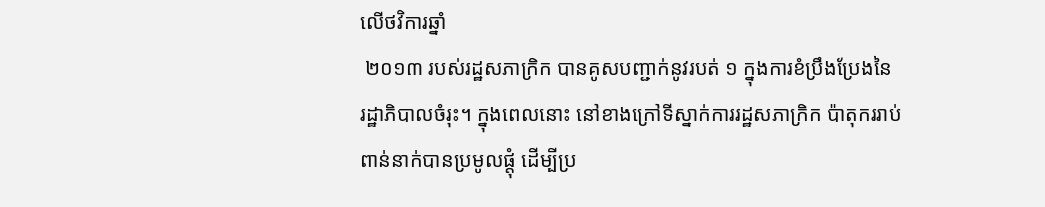លើថវិការឆ្នាំ
 ២០១៣ របស់រដ្ឋសភាក្រិក បានគូសបញ្ជាក់នូវរបត់ ១ ក្នុងការខំប្រឹងប្រែងនៃ
រដ្ឋាភិបាលចំរុះ។ ក្នុងពេលនោះ នៅខាងក្រៅទីស្នាក់ការរដ្ឋសភាក្រិក ប៉ាតុកររាប់
ពាន់នាក់បានប្រមូលផ្តុំ ដើម្បីប្រ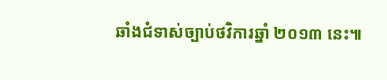ឆាំងជំទាស់ច្បាប់ថវិការឆ្នាំ ២០១៣ នេះ៕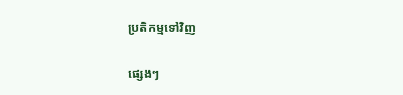ប្រតិកម្មទៅវិញ

ផ្សេងៗ